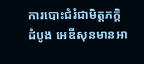ការបោះជំរំជាមិត្តភក្តិ
ដំបូង អេឌីសុនមានអា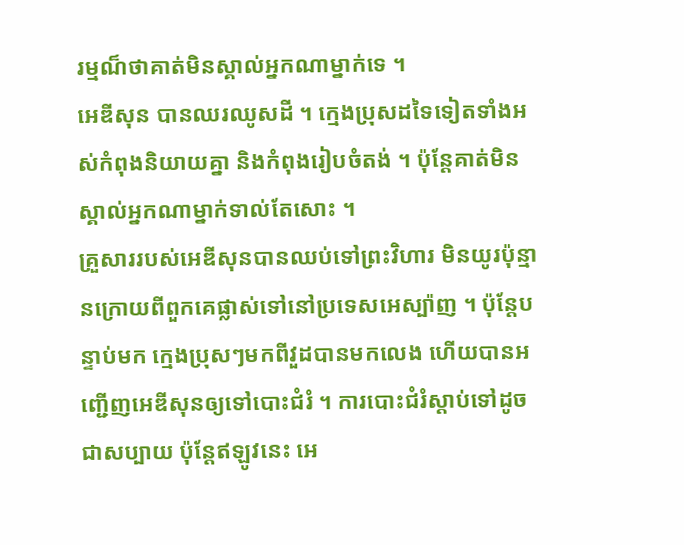រម្មណ៏ថាគាត់មិនស្គាល់អ្នកណាម្នាក់ទេ ។
អេឌីសុន បានឈរឈូសដី ។ ក្មេងប្រុសដទៃទៀតទាំងអស់កំពុងនិយាយគ្នា និងកំពុងរៀបចំតង់ ។ ប៉ុន្តែគាត់មិនស្គាល់អ្នកណាម្នាក់ទាល់តែសោះ ។
គ្រួសាររបស់អេឌីសុនបានឈប់ទៅព្រះវិហារ មិនយូរប៉ុន្មានក្រោយពីពួកគេផ្លាស់ទៅនៅប្រទេសអេស្ប៉ាញ ។ ប៉ុន្តែបន្ទាប់មក ក្មេងប្រុសៗមកពីវួដបានមកលេង ហើយបានអញ្ជើញអេឌីសុនឲ្យទៅបោះជំរំ ។ ការបោះជំរំស្តាប់ទៅដូចជាសប្បាយ ប៉ុន្តែឥឡូវនេះ អេ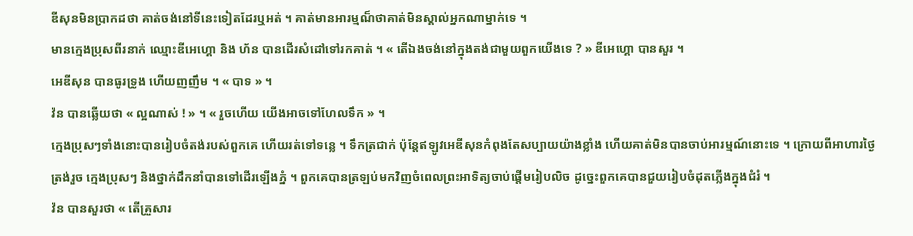ឌីសុនមិនប្រាកដថា គាត់ចង់នៅទីនេះទៀតដែរឬអត់ ។ គាត់មានអារម្មណ៏ថាគាត់មិនស្គាល់អ្នកណាម្នាក់ទេ ។
មានក្មេងប្រុសពីរនាក់ ឈ្មោះឌីអេហ្គោ និង ហ័ន បានដើរសំដៅទៅរកគាត់ ។ « តើឯងចង់នៅក្នុងតង់ជាមួយពួកយើងទេ ? » ឌីអេហ្គោ បានសួរ ។
អេឌីសុន បានធូរទ្រូង ហើយញញឹម ។ « បាទ » ។
វ៉ន បានឆ្លើយថា « ល្អណាស់ ! » ។ « រួចហើយ យើងអាចទៅហែលទឹក » ។
ក្មេងប្រុសៗទាំងនោះបានរៀបចំតង់របស់ពួកគេ ហើយរត់ទៅទន្លេ ។ ទឹកត្រជាក់ ប៉ុន្តែឥឡូវអេឌីសុនកំពុងតែសប្បាយយ៉ាងខ្លាំង ហើយគាត់មិនបានចាប់អារម្មណ៍នោះទេ ។ ក្រោយពីអាហារថ្ងៃត្រង់រួច ក្មេងប្រុសៗ និងថ្នាក់ដឹកនាំបានទៅដើរឡើងភ្នំ ។ ពួកគេបានត្រឡប់មកវិញចំពេលព្រះអាទិត្យចាប់ផ្តើមរៀបលិច ដូច្នេះពួកគេបានជួយរៀបចំដុតភ្លើងក្នុងជំរំ ។
វ៉ន បានសួរថា « តើគ្រួសារ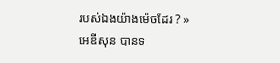របស់ឯងយ៉ាងម៉េចដែរ ? »
អេឌីសុន បានទ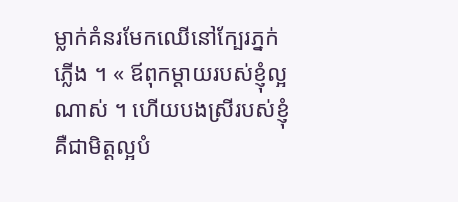ម្លាក់គំនរមែកឈើនៅក្បែរភ្នក់ភ្លើង ។ « ឪពុកម្តាយរបស់ខ្ញុំល្អណាស់ ។ ហើយបងស្រីរបស់ខ្ញុំ គឺជាមិត្តល្អបំ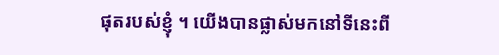ផុតរបស់ខ្ញុំ ។ យើងបានផ្លាស់មកនៅទីនេះពី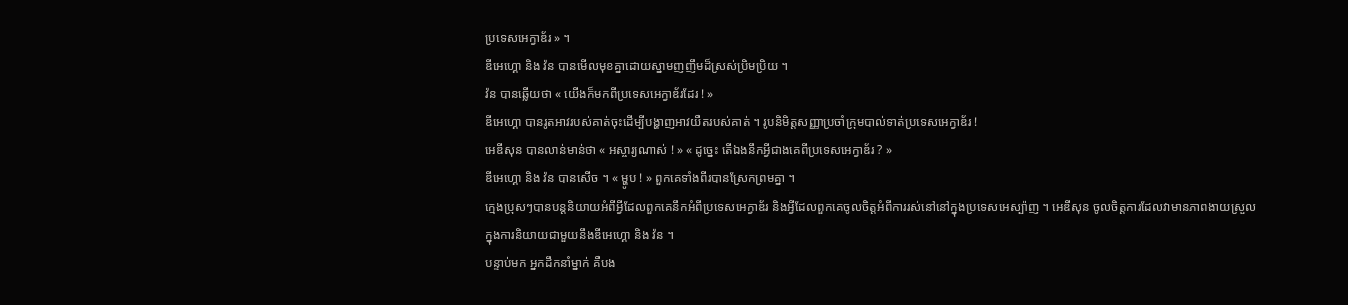ប្រទេសអេក្វាឌ័រ » ។
ឌីអេហ្គោ និង វ៉ន បានមើលមុខគ្នាដោយស្នាមញញឹមដ៏ស្រស់ប្រិមប្រិយ ។
វ៉ន បានឆ្លើយថា « យើងក៏មកពីប្រទេសអេក្វាឌ័រដែរ ! »
ឌីអេហ្គោ បានរូតអាវរបស់គាត់ចុះដើម្បីបង្ហាញអាវយឺតរបស់គាត់ ។ រូបនិមិត្តសញ្ញាប្រចាំក្រុមបាល់ទាត់ប្រទេសអេក្វាឌ័រ !
អេឌីសុន បានលាន់មាន់ថា « អស្ចារ្យណាស់ ! » « ដូច្នេះ តើឯងនឹកអ្វីជាងគេពីប្រទេសអេក្វាឌ័រ ? »
ឌីអេហ្គោ និង វ៉ន បានសើច ។ « ម្ហូប ! » ពួកគេទាំងពីរបានស្រែកព្រមគ្នា ។
ក្មេងប្រុសៗបានបន្តនិយាយអំពីអ្វីដែលពួកគេនឹកអំពីប្រទេសអេក្វាឌ័រ និងអ្វីដែលពួកគេចូលចិត្តអំពីការរស់នៅនៅក្នុងប្រទេសអេស្ប៉ាញ ។ អេឌីសុន ចូលចិត្តការដែលវាមានភាពងាយស្រួលក្នុងការនិយាយជាមួយនឹងឌីអេហ្គោ និង វ៉ន ។
បន្ទាប់មក អ្នកដឹកនាំម្នាក់ គឺបង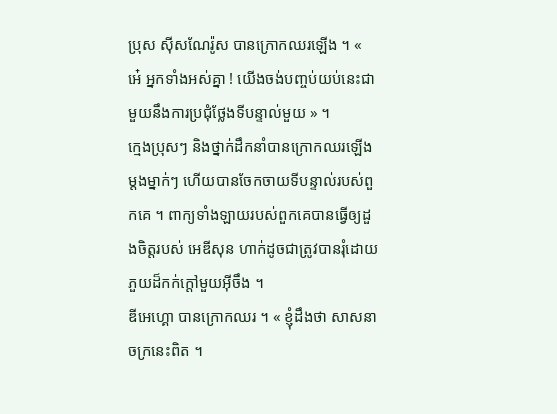ប្រុស ស៊ីសណែរ៉ូស បានក្រោកឈរឡើង ។ « អេ៎ អ្នកទាំងអស់គ្នា ! យើងចង់បញ្ចប់យប់នេះជាមួយនឹងការប្រជុំថ្លែងទីបន្ទាល់មួយ » ។
ក្មេងប្រុសៗ និងថ្នាក់ដឹកនាំបានក្រោកឈរឡើងម្តងម្នាក់ៗ ហើយបានចែកចាយទីបន្ទាល់របស់ពួកគេ ។ ពាក្យទាំងឡាយរបស់ពួកគេបានធ្វើឲ្យដួងចិត្តរបស់ អេឌីសុន ហាក់ដូចជាត្រូវបានរុំដោយភួយដ៏កក់ក្ដៅមួយអ៊ីចឹង ។
ឌីអេហ្គោ បានក្រោកឈរ ។ « ខ្ញុំដឹងថា សាសនាចក្រនេះពិត ។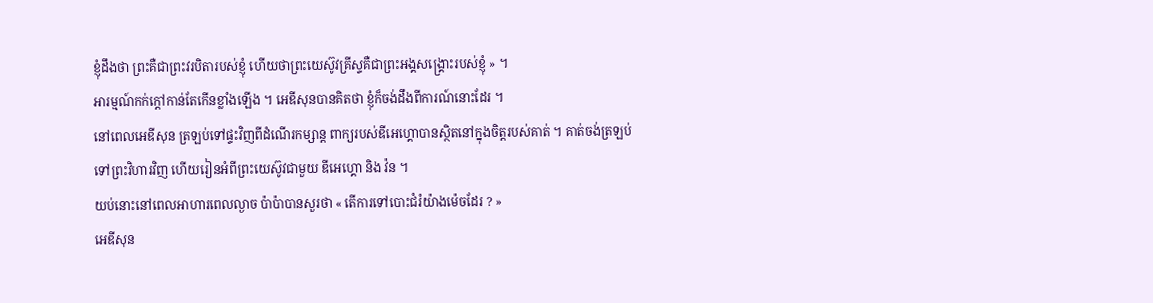ខ្ញុំដឹងថា ព្រះគឺជាព្រះវរបិតារបស់ខ្ញុំ ហើយថាព្រះយេស៊ូវគ្រីស្ទគឺជាព្រះអង្គសង្រ្គោះរបស់ខ្ញុំ » ។
អារម្មណ៍កក់ក្តៅកាន់តែកើនខ្លាំងឡើង ។ អេឌីសុនបានគិតថា ខ្ញុំក៏ចង់ដឹងពីការណ៍នោះដែរ ។
នៅពេលអេឌីសុន ត្រឡប់ទៅផ្ទះវិញពីដំណើរកម្សាន្ត ពាក្យរបស់ឌីអេហ្គោបានស្ថិតនៅក្នុងចិត្តរបស់គាត់ ។ គាត់ចង់ត្រឡប់ទៅព្រះវិហារវិញ ហើយរៀនអំពីព្រះយេស៊ូវជាមួយ ឌីអេហ្គោ និង វ៉ន ។
យប់នោះនៅពេលអាហារពេលល្ងាច ប៉ាប៉ាបានសួរថា « តើការទៅបោះជំរំយ៉ាងម៉េចដែរ ? »
អេឌីសុន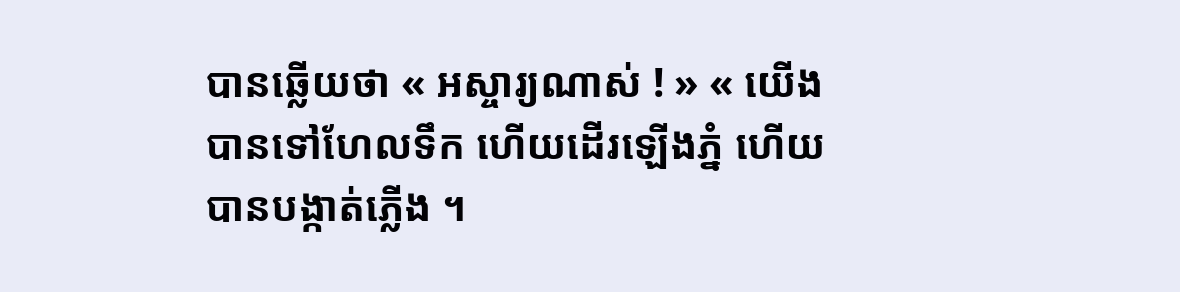បានឆ្លើយថា « អស្ចារ្យណាស់ ! » « យើងបានទៅហែលទឹក ហើយដើរឡើងភ្នំ ហើយបានបង្កាត់ភ្លើង ។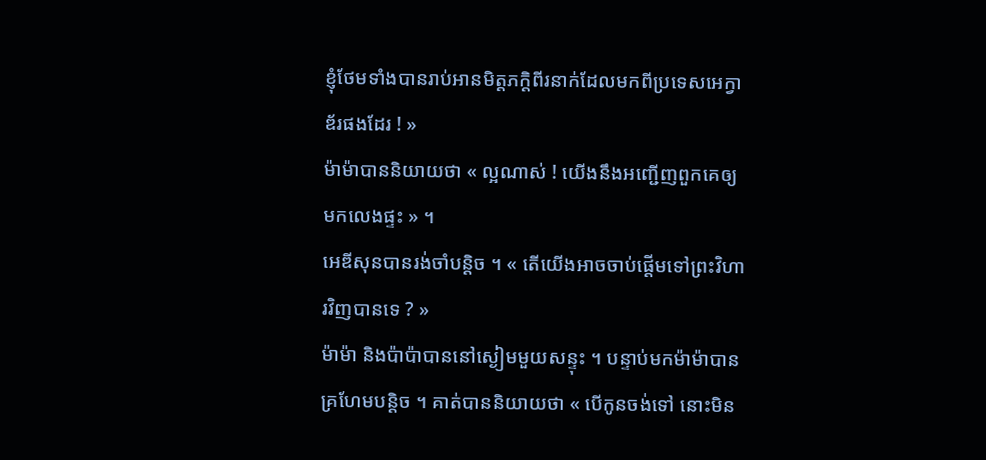ខ្ញុំថែមទាំងបានរាប់អានមិត្តភក្តិពីរនាក់ដែលមកពីប្រទេសអេក្វាឌ័រផងដែរ ! »
ម៉ាម៉ាបាននិយាយថា « ល្អណាស់ ! យើងនឹងអញ្ជើញពួកគេឲ្យមកលេងផ្ទះ » ។
អេឌីសុនបានរង់ចាំបន្តិច ។ « តើយើងអាចចាប់ផ្តើមទៅព្រះវិហារវិញបានទេ ? »
ម៉ាម៉ា និងប៉ាប៉ាបាននៅស្ងៀមមួយសន្ទុះ ។ បន្ទាប់មកម៉ាម៉ាបានគ្រហែមបន្តិច ។ គាត់បាននិយាយថា « បើកូនចង់ទៅ នោះមិន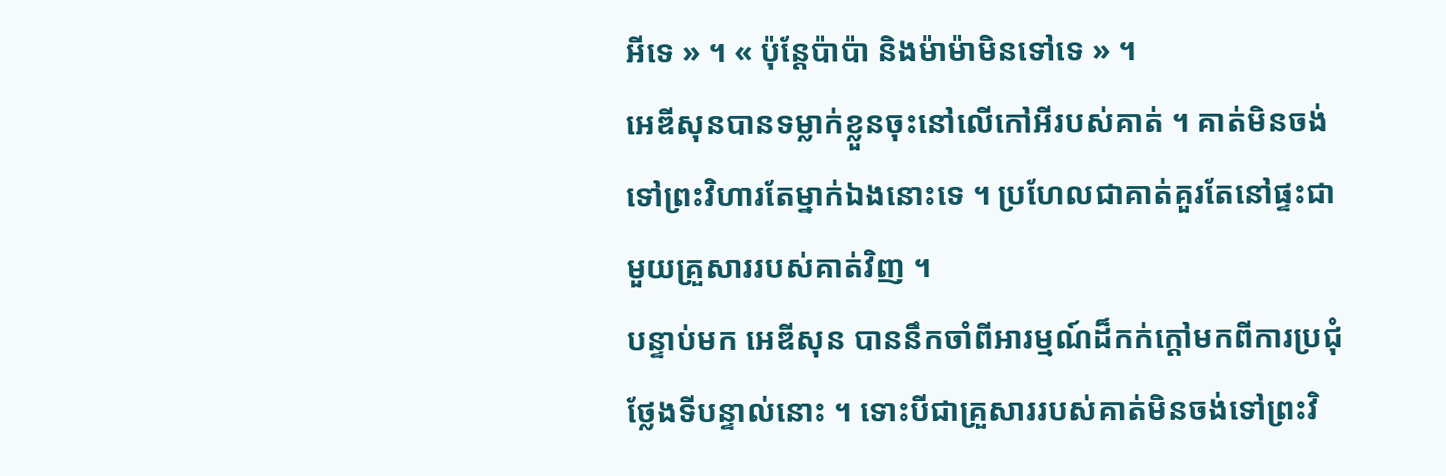អីទេ » ។ « ប៉ុន្តែប៉ាប៉ា និងម៉ាម៉ាមិនទៅទេ » ។
អេឌីសុនបានទម្លាក់ខ្លួនចុះនៅលើកៅអីរបស់គាត់ ។ គាត់មិនចង់ទៅព្រះវិហារតែម្នាក់ឯងនោះទេ ។ ប្រហែលជាគាត់គួរតែនៅផ្ទះជាមួយគ្រួសាររបស់គាត់វិញ ។
បន្ទាប់មក អេឌីសុន បាននឹកចាំពីអារម្មណ៍ដ៏កក់ក្ដៅមកពីការប្រជុំថ្លែងទីបន្ទាល់នោះ ។ ទោះបីជាគ្រួសាររបស់គាត់មិនចង់ទៅព្រះវិ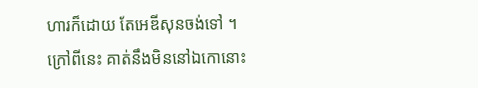ហារក៏ដោយ តែអេឌីសុនចង់ទៅ ។
ក្រៅពីនេះ គាត់នឹងមិននៅឯកោនោះ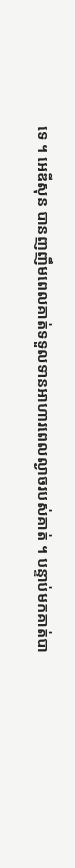ទេ ។ អេឌីសុន បានញញឹមពេលគាត់ទទួលទានអាហារពេលល្ងាចរបស់គាត់ ។ បន្ទាប់មកគាត់បា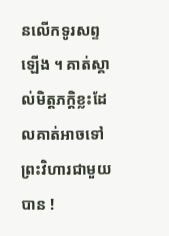នលើកទូរសព្ទឡើង ។ គាត់ស្គាល់មិត្តភក្តិខ្លះដែលគាត់អាចទៅព្រះវិហារជាមួយបាន !